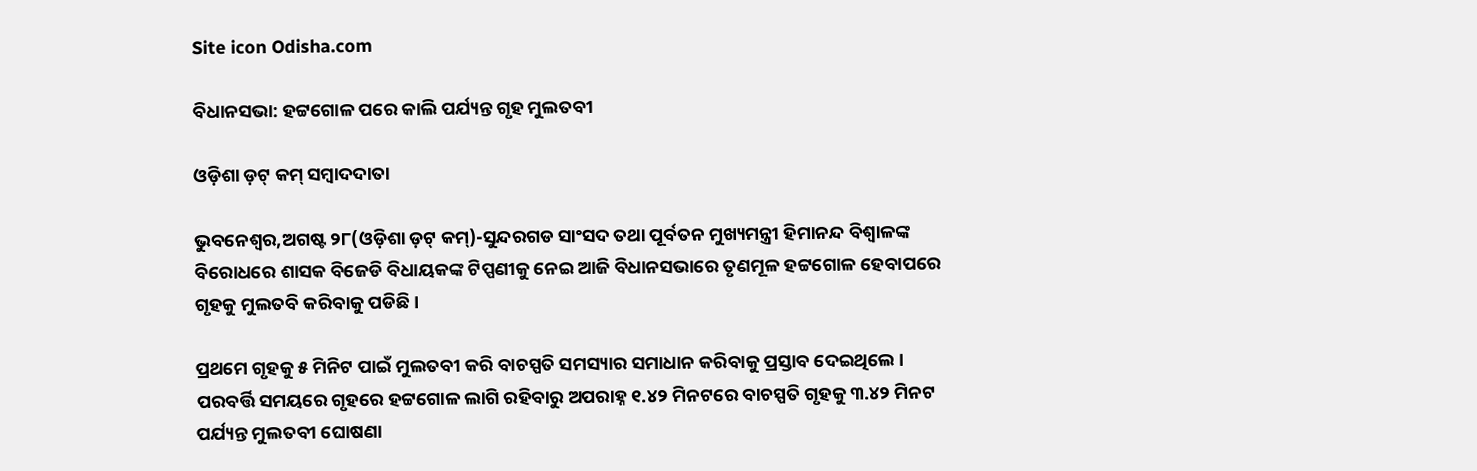Site icon Odisha.com

ବିଧାନସଭା: ହଟ୍ଟଗୋଳ ପରେ କାଲି ପର୍ଯ୍ୟନ୍ତ ଗୃହ ମୁଲତବୀ

ଓଡ଼ିଶା ଡ଼ଟ୍ କମ୍ ସମ୍ବାଦଦାତା

ଭୁବନେଶ୍ୱର,ଅଗଷ୍ଟ ୨୮(ଓଡ଼ିଶା ଡ଼ଟ୍ କମ୍)-ସୁନ୍ଦରଗଡ ସାଂସଦ ତଥା ପୂର୍ବତନ ମୁଖ୍ୟମନ୍ତ୍ରୀ ହିମାନନ୍ଦ ବିଶ୍ୱାଳଙ୍କ ବିରୋଧରେ ଶାସକ ବିଜେଡି ବିଧାୟକଙ୍କ ଟିପ୍ପଣୀକୁ ନେଇ ଆଜି ବିଧାନସଭାରେ ତୃଣମୂଳ ହଟ୍ଟଗୋଳ ହେବାପରେ ଗୃହକୁ ମୁଲତବି କରିବାକୁ ପଡିଛି ।

ପ୍ରଥମେ ଗୃହକୁ ୫ ମିନିଟ ପାଇଁ ମୁଲତବୀ କରି ବାଚସ୍ପତି ସମସ୍ୟାର ସମାଧାନ କରିବାକୁ ପ୍ରସ୍ତାବ ଦେଇଥିଲେ । ପରବର୍ତ୍ତି ସମୟରେ ଗୃହରେ ହଟ୍ଟଗୋଳ ଲାଗି ରହିବାରୁ ଅପରାହ୍ନ ୧.୪୨ ମିନଟରେ ବାଚସ୍ପତି ଗୃହକୁ ୩.୪୨ ମିନଟ ପର୍ଯ୍ୟନ୍ତ ମୁଲତବୀ ଘୋଷଣା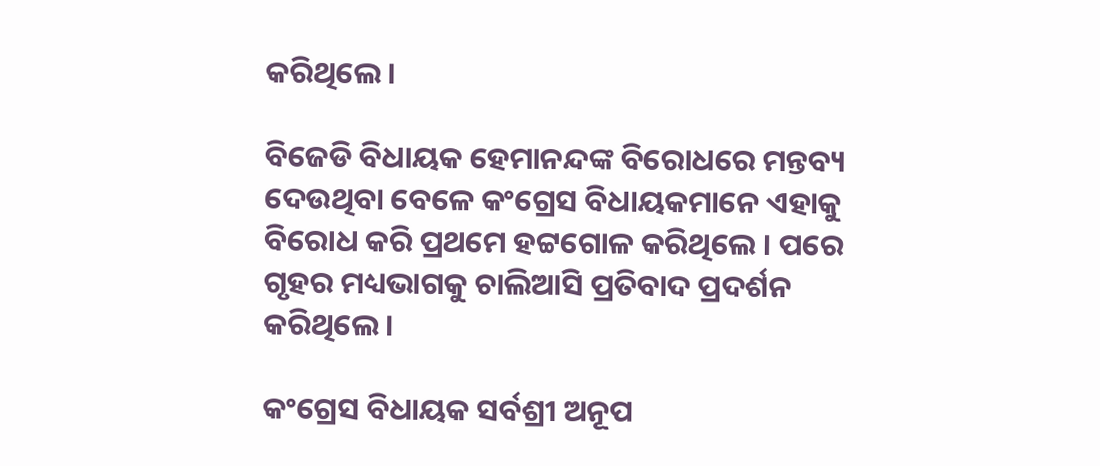କରିଥିଲେ ।

ବିଜେଡି ବିଧାୟକ ହେମାନନ୍ଦଙ୍କ ବିରୋଧରେ ମନ୍ତବ୍ୟ ଦେଉଥିବା ବେଳେ କଂଗ୍ରେସ ବିଧାୟକମାନେ ଏହାକୁ ବିରୋଧ କରି ପ୍ରଥମେ ହଟ୍ଟଗୋଳ କରିଥିଲେ । ପରେ ଗୃହର ମଧ୍ୟଭାଗକୁ ଚାଲିଆସି ପ୍ରତିବାଦ ପ୍ରଦର୍ଶନ କରିଥିଲେ ।

କଂଗ୍ରେସ ବିଧାୟକ ସର୍ବଶ୍ରୀ ଅନୂପ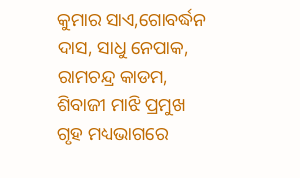କୁମାର ସାଏ,ଗୋବର୍ଦ୍ଧନ ଦାସ, ସାଧୁ ନେପାକ, ରାମଚନ୍ଦ୍ର କାଡମ, ଶିବାଜୀ ମାଝି ପ୍ରମୁଖ ଗୃହ ମଧ୍ୟଭାଗରେ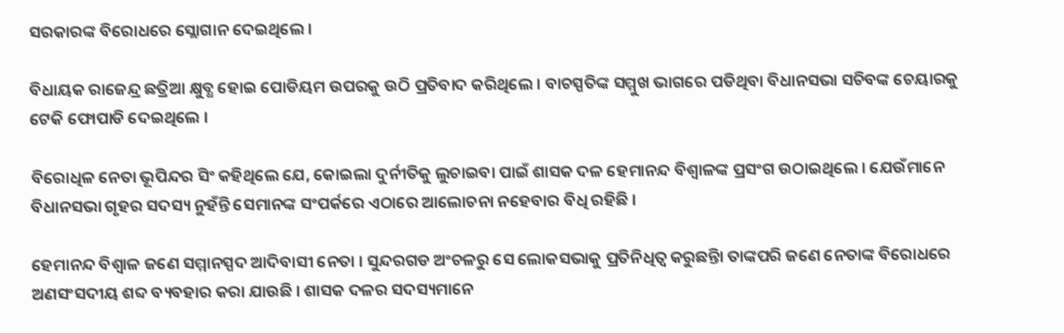ସରକାରଙ୍କ ବିରୋଧରେ ସ୍ଲୋଗାନ ଦେଇଥିଲେ ।

ବିଧାୟକ ରାଜେନ୍ଦ୍ର ଛତ୍ରିଆ କ୍ଷୁବ୍ଧ ହୋଇ ପୋଡିୟମ ଉପରକୁ ଉଠି ପ୍ରତିବାଦ କରିଥିଲେ । ବାଚସ୍ପତିଙ୍କ ସମ୍ମୁଖ ଭାଗରେ ପଡିଥିବା ବିଧାନସଭା ସଚିବଙ୍କ ଚେୟାରକୁ ଟେକି ଫୋପାଡି ଦେଇଥିଲେ ।

ବିରୋଧିଳ ନେତା ଭୂପିନ୍ଦର ସିଂ କହିଥିଲେ ଯେ, କୋଇଲା ଦୁର୍ନୀତିକୁ ଲୁଚାଇବା ପାଇଁ ଶାସକ ଦଳ ହେମାନନ୍ଦ ବିଶ୍ୱାଳଙ୍କ ପ୍ରସଂଗ ଉଠାଇଥିଲେ । ଯେଉଁମାନେ ବିଧାନସଭା ଗୃହର ସଦସ୍ୟ ନୁହଁନ୍ତି ସେମାନଙ୍କ ସଂପର୍କରେ ଏଠାରେ ଆଲୋଚନା ନହେବାର ବିଧି ରହିଛି ।

ହେମାନନ୍ଦ ବିଶ୍ୱାଳ ଜଣେ ସମ୍ମାନସ୍ପଦ ଆଦିବାସୀ ନେତା । ସୁନ୍ଦରଗଡ ଅଂଚଳରୁ ସେ ଲୋକସଭାକୁ ପ୍ରତିନିଧିତ୍ୱ କରୁଛନ୍ତିା ତାଙ୍କପରି ଜଣେ ନେତାଙ୍କ ବିରୋଧରେ ଅଣସଂସଦୀୟ ଶବ୍ଦ ବ୍ୟବହାର କରା ଯାଉଛି । ଶାସକ ଦଳର ସଦସ୍ୟମାନେ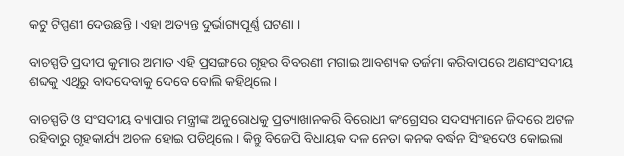କଟୁ ଟିପ୍ପଣୀ ଦେଉଛନ୍ତି । ଏହା ଅତ୍ୟନ୍ତ ଦୁର୍ଭାଗ୍ୟପୂର୍ଣ୍ଣ ଘଟଣା ।

ବାଚସ୍ପତି ପ୍ରଦୀପ କୁମାର ଅମାତ ଏହି ପ୍ରସଙ୍ଗରେ ଗୃହର ବିବରଣୀ ମଗାଇ ଆବଶ୍ୟକ ତର୍ଜମା କରିବାପରେ ଅଣସଂସଦୀୟ ଶବ୍ଦକୁ ଏଥିରୁ ବାଦଦେବାକୁ ଦେବେ ବୋଲି କହିଥିଲେ ।

ବାଚସ୍ପତି ଓ ସଂସଦୀୟ ବ୍ୟାପାର ମନ୍ତ୍ରୀଙ୍କ ଅନୁରୋଧକୁ ପ୍ରତ୍ୟାଖାନକରି ବିରୋଧୀ କଂଗ୍ରେସର ସଦସ୍ୟମାନେ ଜିଦରେ ଅଟଳ ରହିବାରୁ ଗୃହକାର୍ଯ୍ୟ ଅଚଳ ହୋଇ ପଡିଥିଲେ । କିନ୍ତୁ ବିଜେପି ବିଧାୟକ ଦଳ ନେତା କନକ ବର୍ଦ୍ଧନ ସିଂହଦେଓ କୋଇଲା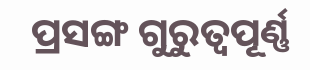ପ୍ରସଙ୍ଗ ଗୁରୁତ୍ୱପୂର୍ଣ୍ଣ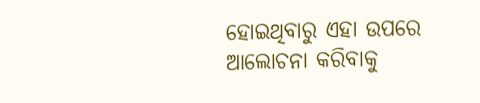ହୋଇଥିବାରୁ ଏହା ଉପରେ ଆଲୋଚନା କରିବାକୁ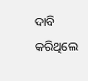ଦାବି କରିଥିଲେ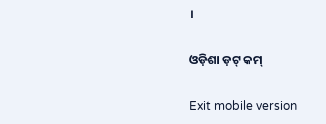।

ଓଡ଼ିଶା ଡ଼ଟ୍ କମ୍

Exit mobile version